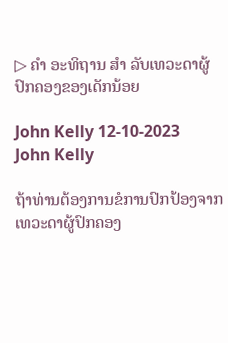▷ ຄຳ ອະທິຖານ ສຳ ລັບເທວະດາຜູ້ປົກຄອງຂອງເດັກນ້ອຍ

John Kelly 12-10-2023
John Kelly

ຖ້າທ່ານຕ້ອງການຂໍການປົກປ້ອງຈາກເທວະດາຜູ້ປົກຄອງ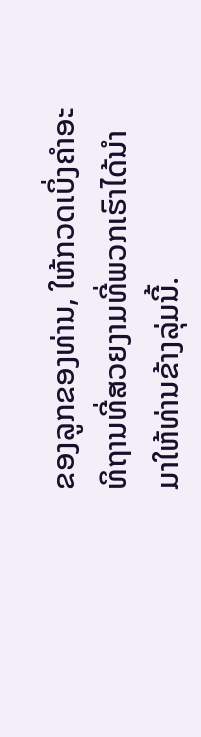ຂອງລູກຂອງທ່ານ, ໃຫ້ກວດເບິ່ງຄໍາອະທິຖານທີ່ສວຍງາມທີ່ພວກເຮົາໄດ້ນໍາມາໃຫ້ທ່ານຂ້າງລຸ່ມນີ້.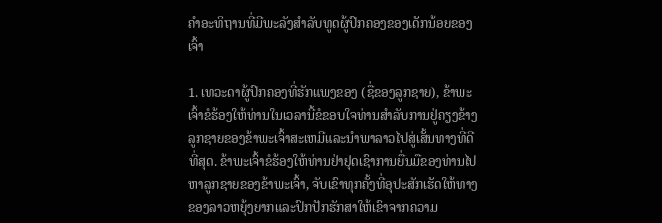ຄໍາອະທິຖານທີ່ມີພະລັງສໍາລັບທູດຜູ້ປົກຄອງຂອງເດັກນ້ອຍຂອງເຈົ້າ

1. ເທວະດາຜູ້ປົກຄອງທີ່ຮັກແພງຂອງ (ຊື່ຂອງລູກຊາຍ), ຂ້າພະເຈົ້າຂໍຮ້ອງໃຫ້ທ່ານໃນເວລານີ້ຂໍຂອບໃຈທ່ານສໍາລັບການຢູ່ຄຽງຂ້າງລູກຊາຍຂອງຂ້າພະເຈົ້າສະເຫມີແລະນໍາພາລາວໄປສູ່ເສັ້ນທາງທີ່ດີທີ່ສຸດ. ຂ້າພະເຈົ້າຂໍຮ້ອງໃຫ້ທ່ານຢ່າຢຸດເຊົາການຍື່ນມືຂອງທ່ານໄປຫາລູກຊາຍຂອງຂ້າພະເຈົ້າ, ຈັບເຂົາທຸກຄັ້ງທີ່ອຸປະສັກເຮັດໃຫ້ທາງຂອງລາວຫຍຸ້ງຍາກແລະປົກປັກຮັກສາໃຫ້ເຂົາຈາກຄວາມ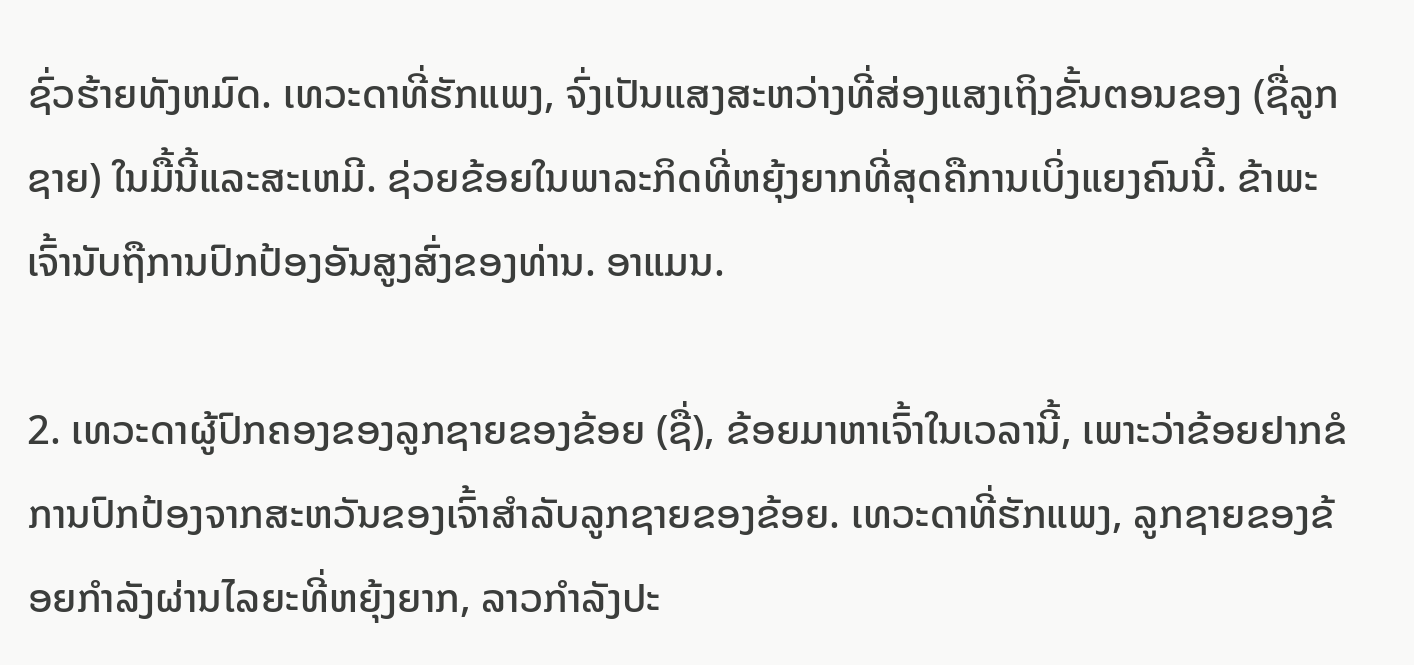ຊົ່ວຮ້າຍທັງຫມົດ. ເທວະດາທີ່ຮັກແພງ, ຈົ່ງເປັນແສງສະຫວ່າງທີ່ສ່ອງແສງເຖິງຂັ້ນຕອນຂອງ (ຊື່ລູກຊາຍ) ໃນມື້ນີ້ແລະສະເຫມີ. ຊ່ວຍຂ້ອຍໃນພາລະກິດທີ່ຫຍຸ້ງຍາກທີ່ສຸດຄືການເບິ່ງແຍງຄົນນີ້. ຂ້າພະເຈົ້ານັບຖືການປົກປ້ອງອັນສູງສົ່ງຂອງທ່ານ. ອາແມນ.

2. ເທວະດາຜູ້ປົກຄອງຂອງລູກຊາຍຂອງຂ້ອຍ (ຊື່), ຂ້ອຍມາຫາເຈົ້າໃນເວລານີ້, ເພາະວ່າຂ້ອຍຢາກຂໍການປົກປ້ອງຈາກສະຫວັນຂອງເຈົ້າສໍາລັບລູກຊາຍຂອງຂ້ອຍ. ເທວະດາທີ່ຮັກແພງ, ລູກຊາຍຂອງຂ້ອຍກໍາລັງຜ່ານໄລຍະທີ່ຫຍຸ້ງຍາກ, ລາວກໍາລັງປະ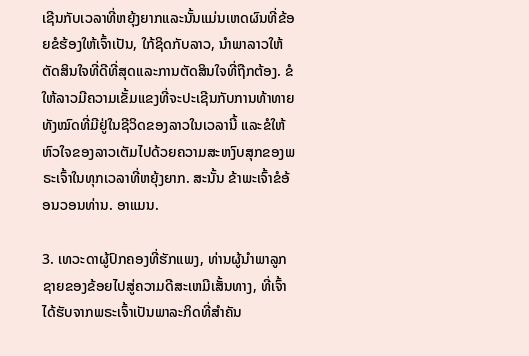ເຊີນກັບເວລາທີ່ຫຍຸ້ງຍາກແລະນັ້ນແມ່ນເຫດຜົນທີ່ຂ້ອຍຂໍຮ້ອງໃຫ້ເຈົ້າເປັນ, ໃກ້ຊິດກັບລາວ, ນໍາພາລາວໃຫ້ຕັດສິນໃຈທີ່ດີທີ່ສຸດແລະການຕັດສິນໃຈທີ່ຖືກຕ້ອງ. ຂໍໃຫ້ລາວມີຄວາມເຂັ້ມແຂງທີ່ຈະປະເຊີນກັບການທ້າທາຍທັງໝົດທີ່ມີຢູ່ໃນຊີວິດຂອງລາວໃນເວລານີ້ ແລະຂໍໃຫ້ຫົວໃຈຂອງລາວເຕັມໄປດ້ວຍຄວາມສະຫງົບສຸກຂອງພຣະເຈົ້າໃນທຸກເວລາທີ່ຫຍຸ້ງຍາກ. ສະນັ້ນ ຂ້າພະເຈົ້າຂໍອ້ອນວອນທ່ານ. ອາແມນ.

3. ເທວະດາຜູ້ປົກຄອງທີ່ຮັກແພງ, ທ່ານຜູ້ນໍາພາລູກຊາຍຂອງຂ້ອຍໄປສູ່ຄວາມດີສະເຫມີເສັ້ນທາງ, ທີ່ເຈົ້າໄດ້ຮັບຈາກພຣະເຈົ້າເປັນພາລະກິດທີ່ສໍາຄັນ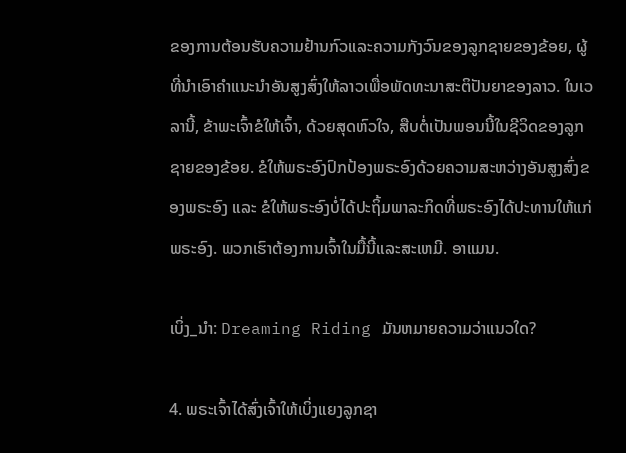ຂອງການຕ້ອນຮັບຄວາມຢ້ານກົວແລະຄວາມກັງວົນຂອງລູກຊາຍຂອງຂ້ອຍ, ຜູ້ທີ່ນໍາເອົາຄໍາແນະນໍາອັນສູງສົ່ງໃຫ້ລາວເພື່ອພັດທະນາສະຕິປັນຍາຂອງລາວ. ໃນເວລານີ້, ຂ້າພະເຈົ້າຂໍໃຫ້ເຈົ້າ, ດ້ວຍສຸດຫົວໃຈ, ສືບຕໍ່ເປັນພອນນີ້ໃນຊີວິດຂອງລູກຊາຍຂອງຂ້ອຍ. ຂໍໃຫ້ພຣະອົງປົກປ້ອງພຣະອົງດ້ວຍຄວາມສະຫວ່າງອັນສູງສົ່ງຂອງພຣະອົງ ແລະ ຂໍໃຫ້ພຣະອົງບໍ່ໄດ້ປະຖິ້ມພາລະກິດທີ່ພຣະອົງໄດ້ປະທານໃຫ້ແກ່ພຣະອົງ. ພວກເຮົາຕ້ອງການເຈົ້າໃນມື້ນີ້ແລະສະເຫມີ. ອາແມນ.

ເບິ່ງ_ນຳ: Dreaming Riding ມັນຫມາຍຄວາມວ່າແນວໃດ?

4. ພຣະເຈົ້າໄດ້ສົ່ງເຈົ້າໃຫ້ເບິ່ງແຍງລູກຊາ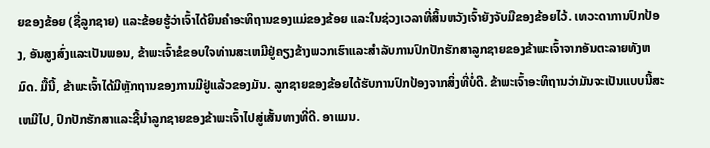ຍຂອງຂ້ອຍ (ຊື່ລູກຊາຍ) ແລະຂ້ອຍຮູ້ວ່າເຈົ້າໄດ້ຍິນຄໍາອະທິຖານຂອງແມ່ຂອງຂ້ອຍ ແລະໃນຊ່ວງເວລາທີ່ສິ້ນຫວັງເຈົ້າຍັງຈັບມືຂອງຂ້ອຍໄວ້. ເທວະດາການປົກປ້ອງ, ອັນສູງສົ່ງແລະເປັນພອນ, ຂ້າພະເຈົ້າຂໍຂອບໃຈທ່ານສະເຫມີຢູ່ຄຽງຂ້າງພວກເຮົາແລະສໍາລັບການປົກປັກຮັກສາລູກຊາຍຂອງຂ້າພະເຈົ້າຈາກອັນຕະລາຍທັງຫມົດ. ມື້ນີ້, ຂ້າພະເຈົ້າໄດ້ມີຫຼັກຖານຂອງການມີຢູ່ແລ້ວຂອງມັນ. ລູກຊາຍຂອງຂ້ອຍໄດ້ຮັບການປົກປ້ອງຈາກສິ່ງທີ່ບໍ່ດີ. ຂ້າພະເຈົ້າອະທິຖານວ່າມັນຈະເປັນແບບນີ້ສະເຫມີໄປ, ປົກປັກຮັກສາແລະຊີ້ນໍາລູກຊາຍຂອງຂ້າພະເຈົ້າໄປສູ່ເສັ້ນທາງທີ່ດີ. ອາແມນ.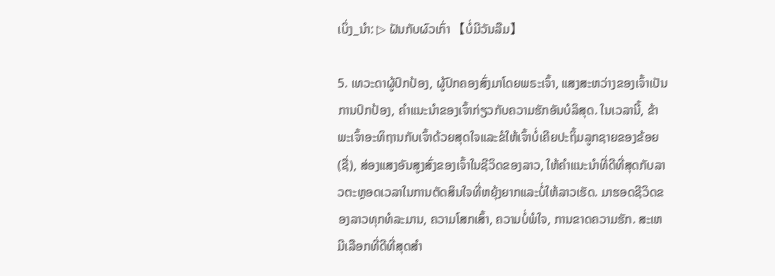ເບິ່ງ_ນຳ: ▷ ຝັນກັບຜົວເກົ່າ 【ບໍ່ມີວັນລືມ】

5. ເທວະດາຜູ້ປົກປ້ອງ, ຜູ້ປົກຄອງສົ່ງມາໂດຍພຣະເຈົ້າ, ແສງສະຫວ່າງຂອງເຈົ້າເປັນການປົກປ້ອງ, ຄໍາແນະນໍາຂອງເຈົ້າກ່ຽວກັບຄວາມຮັກອັນບໍລິສຸດ. ໃນເວລານີ້, ຂ້າພະເຈົ້າອະທິຖານກັບເຈົ້າດ້ວຍສຸດໃຈແລະຂໍໃຫ້ເຈົ້າບໍ່ເຄີຍປະຖິ້ມລູກຊາຍຂອງຂ້ອຍ (ຊື່), ສ່ອງແສງອັນສູງສົ່ງຂອງເຈົ້າໃນຊີວິດຂອງລາວ, ໃຫ້ຄໍາແນະນໍາທີ່ດີທີ່ສຸດກັບລາວຕະຫຼອດເວລາໃນການຕັດສິນໃຈທີ່ຫຍຸ້ງຍາກແລະບໍ່ໃຫ້ລາວເຮັດ. ມາຮອດຊີວິດຂອງລາວທຸກທໍລະມານ, ຄວາມໂສກເສົ້າ, ຄວາມບໍ່ພໍໃຈ, ການຂາດຄວາມຮັກ. ສະເຫມີເລືອກທີ່ດີທີ່ສຸດສໍາ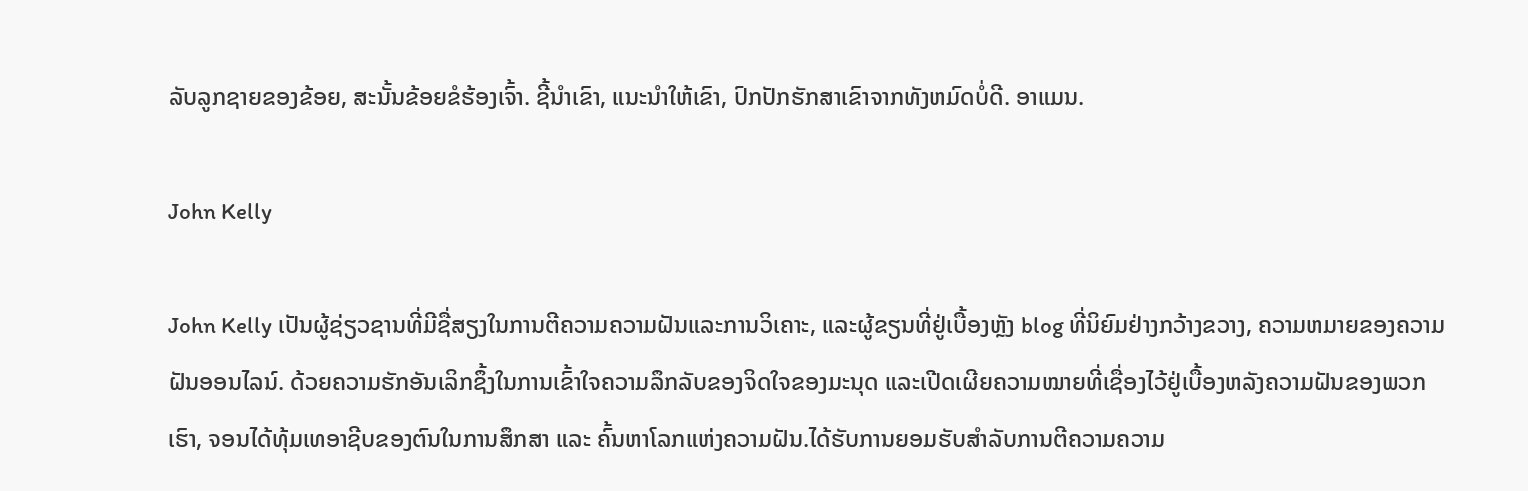ລັບລູກຊາຍຂອງຂ້ອຍ, ສະນັ້ນຂ້ອຍຂໍຮ້ອງເຈົ້າ. ຊີ້ນໍາເຂົາ, ແນະນໍາໃຫ້ເຂົາ, ປົກປັກຮັກສາເຂົາຈາກທັງຫມົດບໍ່ດີ. ອາແມນ.

John Kelly

John Kelly ເປັນຜູ້ຊ່ຽວຊານທີ່ມີຊື່ສຽງໃນການຕີຄວາມຄວາມຝັນແລະການວິເຄາະ, ແລະຜູ້ຂຽນທີ່ຢູ່ເບື້ອງຫຼັງ blog ທີ່ນິຍົມຢ່າງກວ້າງຂວາງ, ຄວາມຫມາຍຂອງຄວາມຝັນອອນໄລນ໌. ດ້ວຍຄວາມຮັກອັນເລິກຊຶ້ງໃນການເຂົ້າໃຈຄວາມລຶກລັບຂອງຈິດໃຈຂອງມະນຸດ ແລະເປີດເຜີຍຄວາມໝາຍທີ່ເຊື່ອງໄວ້ຢູ່ເບື້ອງຫລັງຄວາມຝັນຂອງພວກເຮົາ, ຈອນໄດ້ທຸ້ມເທອາຊີບຂອງຕົນໃນການສຶກສາ ແລະ ຄົ້ນຫາໂລກແຫ່ງຄວາມຝັນ.ໄດ້ຮັບການຍອມຮັບສໍາລັບການຕີຄວາມຄວາມ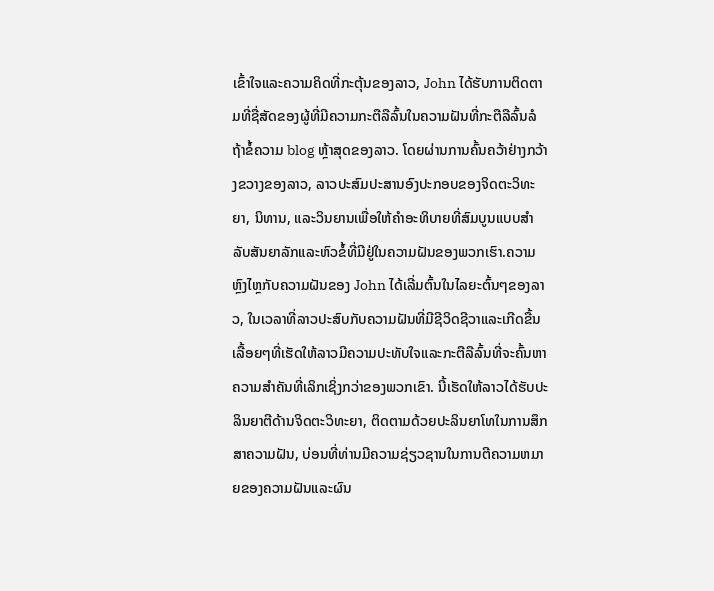ເຂົ້າໃຈແລະຄວາມຄິດທີ່ກະຕຸ້ນຂອງລາວ, John ໄດ້ຮັບການຕິດຕາມທີ່ຊື່ສັດຂອງຜູ້ທີ່ມີຄວາມກະຕືລືລົ້ນໃນຄວາມຝັນທີ່ກະຕືລືລົ້ນລໍຖ້າຂໍ້ຄວາມ blog ຫຼ້າສຸດຂອງລາວ. ໂດຍຜ່ານການຄົ້ນຄວ້າຢ່າງກວ້າງຂວາງຂອງລາວ, ລາວປະສົມປະສານອົງປະກອບຂອງຈິດຕະວິທະຍາ, ນິທານ, ແລະວິນຍານເພື່ອໃຫ້ຄໍາອະທິບາຍທີ່ສົມບູນແບບສໍາລັບສັນຍາລັກແລະຫົວຂໍ້ທີ່ມີຢູ່ໃນຄວາມຝັນຂອງພວກເຮົາ.ຄວາມຫຼົງໄຫຼກັບຄວາມຝັນຂອງ John ໄດ້ເລີ່ມຕົ້ນໃນໄລຍະຕົ້ນໆຂອງລາວ, ໃນເວລາທີ່ລາວປະສົບກັບຄວາມຝັນທີ່ມີຊີວິດຊີວາແລະເກີດຂື້ນເລື້ອຍໆທີ່ເຮັດໃຫ້ລາວມີຄວາມປະທັບໃຈແລະກະຕືລືລົ້ນທີ່ຈະຄົ້ນຫາຄວາມສໍາຄັນທີ່ເລິກເຊິ່ງກວ່າຂອງພວກເຂົາ. ນີ້ເຮັດໃຫ້ລາວໄດ້ຮັບປະລິນຍາຕີດ້ານຈິດຕະວິທະຍາ, ຕິດຕາມດ້ວຍປະລິນຍາໂທໃນການສຶກສາຄວາມຝັນ, ບ່ອນທີ່ທ່ານມີຄວາມຊ່ຽວຊານໃນການຕີຄວາມຫມາຍຂອງຄວາມຝັນແລະຜົນ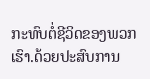ກະທົບຕໍ່ຊີວິດຂອງພວກເຮົາ.ດ້ວຍປະສົບການ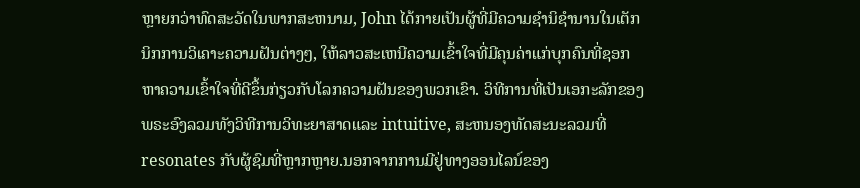ຫຼາຍກວ່າທົດສະວັດໃນພາກສະຫນາມ, John ໄດ້ກາຍເປັນຜູ້ທີ່ມີຄວາມຊໍານິຊໍານານໃນເຕັກນິກການວິເຄາະຄວາມຝັນຕ່າງໆ, ໃຫ້ລາວສະເຫນີຄວາມເຂົ້າໃຈທີ່ມີຄຸນຄ່າແກ່ບຸກຄົນທີ່ຊອກຫາຄວາມເຂົ້າໃຈທີ່ດີຂຶ້ນກ່ຽວກັບໂລກຄວາມຝັນຂອງພວກເຂົາ. ວິທີການທີ່ເປັນເອກະລັກຂອງພຣະອົງລວມທັງວິທີການວິທະຍາສາດແລະ intuitive, ສະຫນອງທັດສະນະລວມທີ່resonates ກັບຜູ້ຊົມທີ່ຫຼາກຫຼາຍ.ນອກຈາກການມີຢູ່ທາງອອນໄລນ໌ຂອງ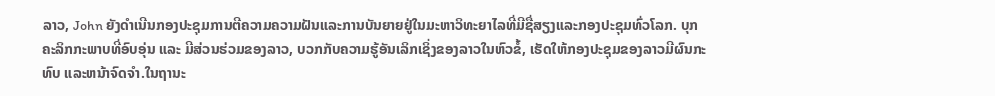ລາວ, John ຍັງດໍາເນີນກອງປະຊຸມການຕີຄວາມຄວາມຝັນແລະການບັນຍາຍຢູ່ໃນມະຫາວິທະຍາໄລທີ່ມີຊື່ສຽງແລະກອງປະຊຸມທົ່ວໂລກ. ບຸກຄະລິກກະພາບທີ່ອົບອຸ່ນ ແລະ ມີສ່ວນຮ່ວມຂອງລາວ, ບວກກັບຄວາມຮູ້ອັນເລິກເຊິ່ງຂອງລາວໃນຫົວຂໍ້, ເຮັດໃຫ້ກອງປະຊຸມຂອງລາວມີຜົນກະທົບ ແລະຫນ້າຈົດຈໍາ.ໃນຖານະ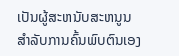ເປັນຜູ້ສະຫນັບສະຫນູນສໍາລັບການຄົ້ນພົບຕົນເອງ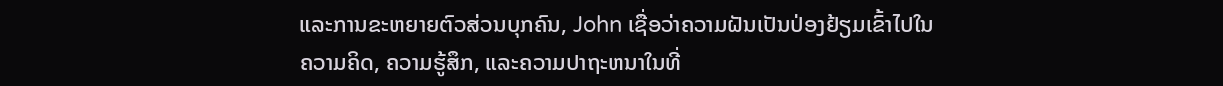ແລະການຂະຫຍາຍຕົວສ່ວນບຸກຄົນ, John ເຊື່ອວ່າຄວາມຝັນເປັນປ່ອງຢ້ຽມເຂົ້າໄປໃນຄວາມຄິດ, ຄວາມຮູ້ສຶກ, ແລະຄວາມປາຖະຫນາໃນທີ່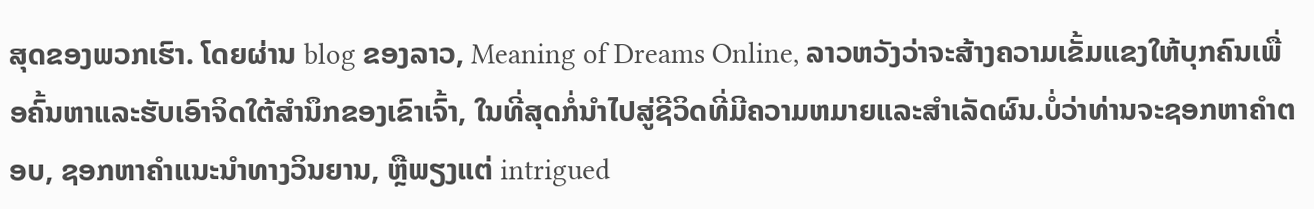ສຸດຂອງພວກເຮົາ. ໂດຍຜ່ານ blog ຂອງລາວ, Meaning of Dreams Online, ລາວຫວັງວ່າຈະສ້າງຄວາມເຂັ້ມແຂງໃຫ້ບຸກຄົນເພື່ອຄົ້ນຫາແລະຮັບເອົາຈິດໃຕ້ສໍານຶກຂອງເຂົາເຈົ້າ, ໃນທີ່ສຸດກໍ່ນໍາໄປສູ່ຊີວິດທີ່ມີຄວາມຫມາຍແລະສໍາເລັດຜົນ.ບໍ່ວ່າທ່ານຈະຊອກຫາຄໍາຕອບ, ຊອກຫາຄໍາແນະນໍາທາງວິນຍານ, ຫຼືພຽງແຕ່ intrigued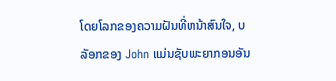ໂດຍໂລກຂອງຄວາມຝັນທີ່ຫນ້າສົນໃຈ, ບລັອກຂອງ John ແມ່ນຊັບພະຍາກອນອັນ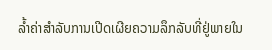ລ້ຳຄ່າສໍາລັບການເປີດເຜີຍຄວາມລຶກລັບທີ່ຢູ່ພາຍໃນ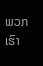ພວກເຮົາ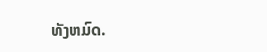ທັງຫມົດ.